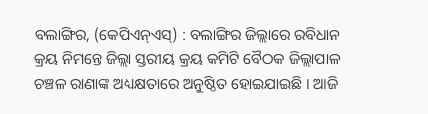ବଲାଙ୍ଗିର, (କେପିଏନ୍ଏସ୍) : ବଲାଙ୍ଗିର ଜିଲ୍ଲାରେ ରବିଧାନ କ୍ରୟ ନିମନ୍ତେ ଜିଲ୍ଲା ସ୍ତରୀୟ କ୍ରୟ କମିଟି ବୈଠକ ଜିଲ୍ଲାପାଳ ଚଞ୍ଚଳ ରାଣାଙ୍କ ଅଧ୍ୟକ୍ଷତାରେ ଅନୁଷ୍ଠିତ ହୋଇଯାଇଛି । ଆଜି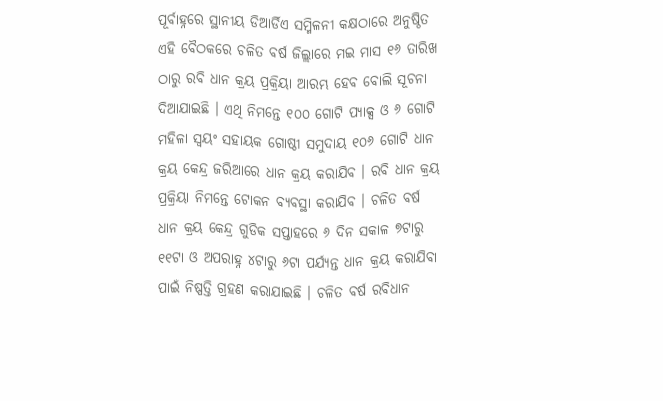ପୂର୍ବାହ୍ନରେ ସ୍ଥାନୀୟ ଡିଆର୍ଡିଏ ସମ୍ମିଳନୀ କକ୍ଷଠାରେ ଅନୁଷ୍ଠିତ ଏହି ବୈଠକରେ ଚଳିତ ବର୍ଷ ଜିଲ୍ଲାରେ ମଇ ମାସ ୧୬ ତାରିଖ ଠାରୁ ରବି ଧାନ କ୍ରୟ ପ୍ରକ୍ରିୟା ଆରମ୍ଭ ହେବ ବୋଲି ସୂଚନା ଦିଆଯାଇଛି । ଏଥି ନିମନ୍ତେ ୧୦୦ ଗୋଟି ପ୍ୟାକ୍ସ ଓ ୬ ଗୋଟି ମହିଳା ସ୍ୱୟଂ ସହାୟକ ଗୋଷ୍ଠୀ ସମୁଦାୟ ୧୦୬ ଗୋଟି ଧାନ କ୍ରୟ କେନ୍ଦ୍ର ଜରିଆରେ ଧାନ କ୍ରୟ କରାଯିବ । ରବି ଧାନ କ୍ରୟ ପ୍ରକ୍ରିୟା ନିମନ୍ତେ ଟୋକନ ବ୍ୟବସ୍ଥା କରାଯିବ । ଚଳିତ ବର୍ଷ ଧାନ କ୍ରୟ କେନ୍ଦ୍ର ଗୁଡିକ ସପ୍ତାହରେ ୬ ଦିନ ସକାଳ ୭ଟାରୁ ୧୧ଟା ଓ ଅପରାହ୍ନ ୪ଟାରୁ ୬ଟା ପର୍ଯ୍ୟନ୍ତ ଧାନ କ୍ରୟ କରାଯିବା ପାଇଁ ନିଷ୍ପତ୍ତି ଗ୍ରହଣ କରାଯାଇଛି । ଚଳିତ ବର୍ଷ ରବିଧାନ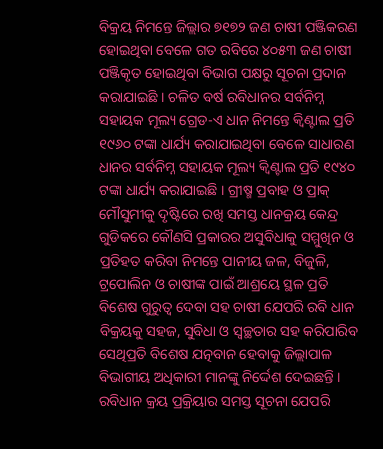ବିକ୍ରୟ ନିମନ୍ତେ ଜିଲ୍ଲାର ୭୧୭୨ ଜଣ ଚାଷୀ ପଞ୍ଜିକରଣ ହୋଇଥିବା ବେଳେ ଗତ ରବିରେ ୪୦୫୩ ଜଣ ଚାଷୀ ପଞ୍ଜିକୃତ ହୋଇଥିବା ବିଭାଗ ପକ୍ଷରୁ ସୂଚନା ପ୍ରଦାନ କରାଯାଇଛି । ଚଳିତ ବର୍ଷ ରବିଧାନର ସର୍ବନିମ୍ନ ସହାୟକ ମୂଲ୍ୟ ଗ୍ରେଡ-ଏ ଧାନ ନିମନ୍ତେ କ୍ୱିଣ୍ଟାଲ ପ୍ରତି ୧୯୬୦ ଟଙ୍କା ଧାର୍ଯ୍ୟ କରାଯାଇଥିବା ବେଳେ ସାଧାରଣ ଧାନର ସର୍ବନିମ୍ନ ସହାୟକ ମୂଲ୍ୟ କ୍ୱିଣ୍ଟାଲ ପ୍ରତି ୧୯୪୦ ଟଙ୍କା ଧାର୍ଯ୍ୟ କରାଯାଇଛି । ଗ୍ରୀଷ୍ମ ପ୍ରବାହ ଓ ପ୍ରାକ୍ ମୌସୁମୀକୁ ଦୃଷ୍ଟିରେ ରଖି ସମସ୍ତ ଧାନକ୍ରୟ କେନ୍ଦ୍ର ଗୁଡିକରେ କୌଣସି ପ୍ରକାରର ଅସୁବିଧାକୁ ସମ୍ମୁଖିନ ଓ ପ୍ରତିହତ କରିବା ନିମନ୍ତେ ପାନୀୟ ଜଳ, ବିଜୁଳି, ଟ୍ରପୋଲିନ ଓ ଚାଷୀଙ୍କ ପାଇଁ ଆଶ୍ରୟେ ସ୍ଥଳ ପ୍ରତି ବିଶେଷ ଗୁରୁତ୍ୱ ଦେବା ସହ ଚାଷୀ ଯେପରି ରବି ଧାନ ବିକ୍ରୟକୁ ସହଜ, ସୁବିଧା ଓ ସ୍ୱଚ୍ଛତାର ସହ କରିପାରିବ ସେଥିପ୍ରତି ବିଶେଷ ଯତ୍ନବାନ ହେବାକୁ ଜିଲ୍ଲାପାଳ ବିଭାଗୀୟ ଅଧିକାରୀ ମାନଙ୍କୁ ନିର୍ଦ୍ଦେଶ ଦେଇଛନ୍ତି । ରବିଧାନ କ୍ରୟ ପ୍ରକ୍ରିୟାର ସମସ୍ତ ସୂଚନା ଯେପରି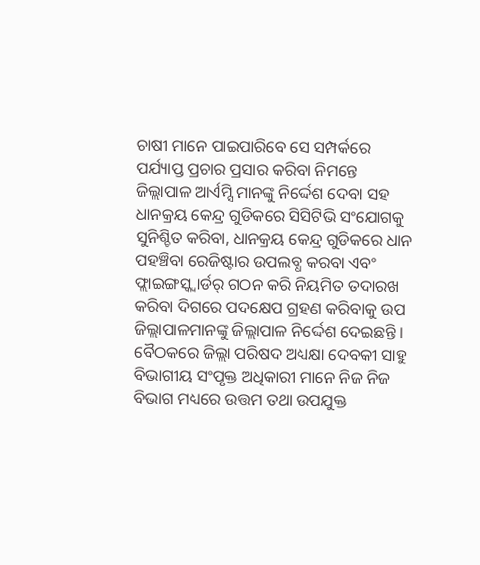ଚାଷୀ ମାନେ ପାଇପାରିବେ ସେ ସମ୍ପର୍କରେ ପର୍ଯ୍ୟାପ୍ତ ପ୍ରଚାର ପ୍ରସାର କରିବା ନିମନ୍ତେ ଜିଲ୍ଲାପାଳ ଆର୍ଏମ୍ସି ମାନଙ୍କୁ ନିର୍ଦ୍ଦେଶ ଦେବା ସହ ଧାନକ୍ରୟ କେନ୍ଦ୍ର ଗୁଡିକରେ ସିସିଟିଭି ସଂଯୋଗକୁ ସୁନିଶ୍ଚିତ କରିବା, ଧାନକ୍ରୟ କେନ୍ଦ୍ର ଗୁଡିକରେ ଧାନ ପହଞ୍ଚିବା ରେଜିଷ୍ଟାର ଉପଲବ୍ଧ କରବା ଏବଂ ଫ୍ଲାଇଙ୍ଗସ୍କ୍ୱାର୍ଡର୍ ଗଠନ କରି ନିୟମିତ ତଦାରଖ କରିବା ଦିଗରେ ପଦକ୍ଷେପ ଗ୍ରହଣ କରିବାକୁ ଉପ ଜିଲ୍ଲାପାଳମାନଙ୍କୁ ଜିଲ୍ଲାପାଳ ନିର୍ଦ୍ଦେଶ ଦେଇଛନ୍ତି । ବୈଠକରେ ଜିଲ୍ଲା ପରିଷଦ ଅଧ୍ୟକ୍ଷା ଦେବକୀ ସାହୁ ବିଭାଗୀୟ ସଂପୃକ୍ତ ଅଧିକାରୀ ମାନେ ନିଜ ନିଜ ବିଭାଗ ମଧ୍ୟରେ ଉତ୍ତମ ତଥା ଉପଯୁକ୍ତ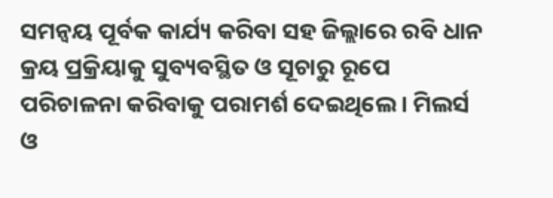ସମନ୍ୱୟ ପୂର୍ବକ କାର୍ଯ୍ୟ କରିବା ସହ ଜିଲ୍ଲାରେ ରବି ଧାନ କ୍ରୟ ପ୍ରକ୍ରିୟାକୁ ସୁବ୍ୟବସ୍ଥିତ ଓ ସୂଚାରୁ ରୂପେ ପରିଚାଳନା କରିବାକୁ ପରାମର୍ଶ ଦେଇଥିଲେ । ମିଲର୍ସ ଓ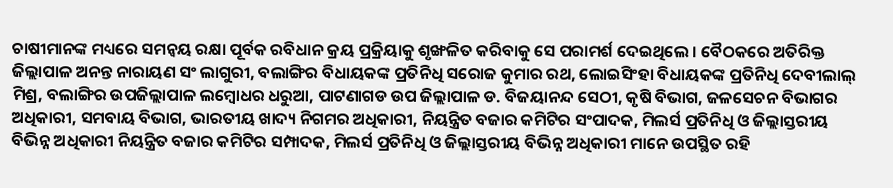ଚାଷୀମାନଙ୍କ ମଧ୍ୟରେ ସମନ୍ୱୟ ରକ୍ଷା ପୂର୍ବକ ରବିଧାନ କ୍ରୟ ପ୍ରକ୍ରିୟାକୁ ଶୃଙ୍ଖଳିତ କରିବାକୁ ସେ ପରାମର୍ଶ ଦେଇଥିଲେ । ବୈଠକରେ ଅତିରିକ୍ତ ଜିଲ୍ଲାପାଳ ଅନନ୍ତ ନାରାୟଣ ସଂ ଲାଗୁରୀ, ବଲାଙ୍ଗିର ବିଧାୟକଙ୍କ ପ୍ରତିନିଧି ସରୋଜ କୁମାର ରଥ, ଲୋଇସିଂହା ବିଧାୟକଙ୍କ ପ୍ରତିନିଧି ଦେବୀଲାଲ୍ ମିଶ୍ର, ବଲାଙ୍ଗିର ଉପଜିଲ୍ଲାପାଳ ଲମ୍ବୋଧର ଧରୁଆ, ପାଟଣାଗଡ ଉପ ଜିଲ୍ଲାପାଳ ଡ. ବିଜୟାନନ୍ଦ ସେଠୀ, କୃଷି ବିଭାଗ, ଜଳସେଚନ ବିଭାଗର ଅଧିକାରୀ, ସମବାୟ ବିଭାଗ, ଭାରତୀୟ ଖାଦ୍ୟ ନିଗମର ଅଧିକାରୀ, ନିୟନ୍ତ୍ରିତ ବଜାର କମିଟିର ସଂପାଦକ, ମିଲର୍ସ ପ୍ରତିନିଧି ଓ ଜିଲ୍ଲାସ୍ତରୀୟ ବିଭିନ୍ନ ଅଧିକାରୀ ନିୟନ୍ତ୍ରିତ ବଜାର କମିଟିର ସମ୍ପାଦକ, ମିଲର୍ସ ପ୍ରତିନିଧି ଓ ଜିଲ୍ଲାସ୍ତରୀୟ ବିଭିନ୍ନ ଅଧିକାରୀ ମାନେ ଉପସ୍ଥିତ ରହି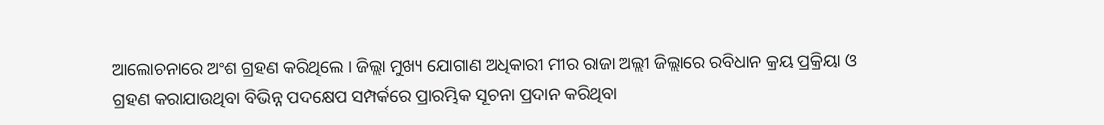ଆଲୋଚନାରେ ଅଂଶ ଗ୍ରହଣ କରିଥିଲେ । ଜିଲ୍ଲା ମୁଖ୍ୟ ଯୋଗାଣ ଅଧିକାରୀ ମୀର ରାଜା ଅଲ୍ଲୀ ଜିଲ୍ଲାରେ ରବିଧାନ କ୍ରୟ ପ୍ରକ୍ରିୟା ଓ ଗ୍ରହଣ କରାଯାଉଥିବା ବିଭିନ୍ନ ପଦକ୍ଷେପ ସମ୍ପର୍କରେ ପ୍ରାରମ୍ଭିକ ସୂଚନା ପ୍ରଦାନ କରିଥିବା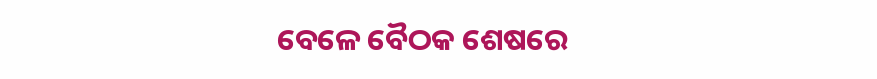ବେଳେ ବୈଠକ ଶେଷରେ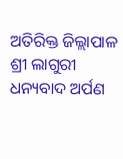ଅତିରିକ୍ତ ଜିଲ୍ଲାପାଳ ଶ୍ରୀ ଲାଗୁରୀ ଧନ୍ୟବାଦ ଅର୍ପଣ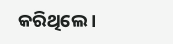କରିଥିଲେ ।